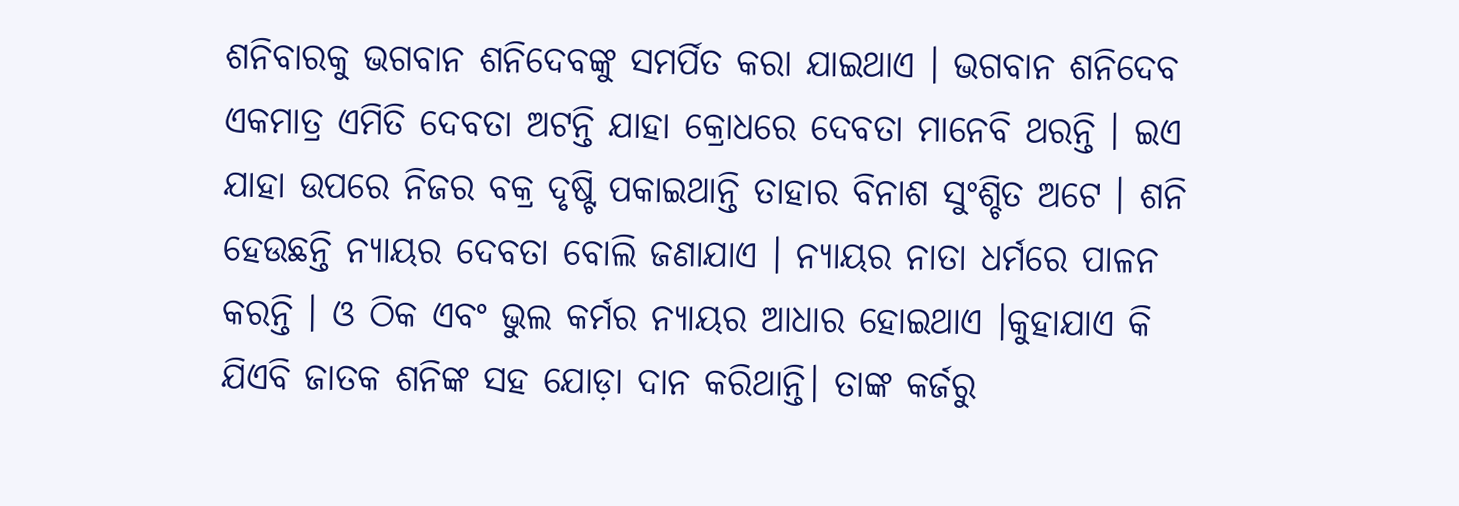ଶନିବାରକୁ ଭଗବାନ ଶନିଦେବଙ୍କୁ ସମର୍ପିତ କରା ଯାଇଥାଏ । ଭଗବାନ ଶନିଦେବ ଏକମାତ୍ର ଏମିତି ଦେବତା ଅଟନ୍ତି ଯାହା କ୍ରୋଧରେ ଦେବତା ମାନେବି ଥରନ୍ତି । ଇଏ ଯାହା ଉପରେ ନିଜର ବକ୍ର ଦୃଷ୍ଟି ପକାଇଥାନ୍ତି ତାହାର ବିନାଶ ସୁଂଶ୍ଚିତ ଅଟେ । ଶନି ହେଉଛନ୍ତି ନ୍ୟାୟର ଦେବତା ବୋଲି ଜଣାଯାଏ । ନ୍ୟାୟର ନାତା ଧର୍ମରେ ପାଳନ କରନ୍ତି । ଓ ଠିକ ଏବଂ ଭୁଲ କର୍ମର ନ୍ୟାୟର ଆଧାର ହୋଇଥାଏ ।କୁହାଯାଏ କି ଯିଏବି ଜାତକ ଶନିଙ୍କ ସହ ଯୋଡ଼ା ଦାନ କରିଥାନ୍ତି। ତାଙ୍କ କର୍ଜରୁ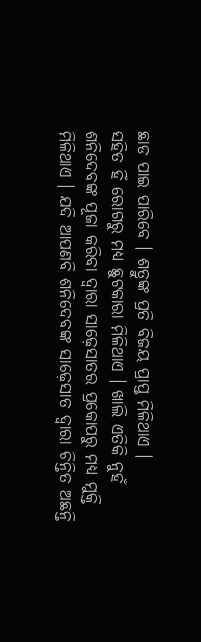ଛାଡ ପାଇ ପାରିବେ । ଶତ୍ରୁଙ୍କ ପ୍ରତି ବିଜୟ ପ୍ରାପ୍ତ ମିଳିଥାଏ ।
ସହିତ ହିଁ ରୋଗରୁ ମଧ୍ୟ ଛୁଟକାରା ମିଳିଥାଏ । ଖାଲି ଏତିକି ନୁହଁ ଶନିଦେବଙ୍କ ପୂଜା କରିବା ଦ୍ୱାରା ସାଢ଼େସାତର ପ୍ରକୋପରୁ ମଧ୍ୟ ମୁକ୍ତି ମିଳିଥାଏ । ଯଦି ଆପଣବି ଶନିଦେବଙ୍କ ସାଢ଼େସାତ ଦ୍ଵାରା ଚିନ୍ତିତ ଅଛନ୍ତି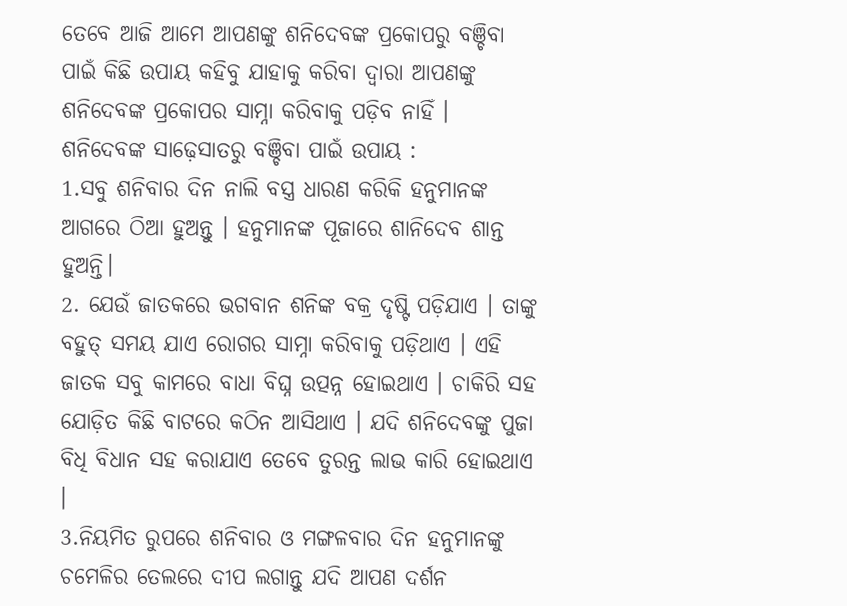ତେବେ ଆଜି ଆମେ ଆପଣଙ୍କୁ ଶନିଦେବଙ୍କ ପ୍ରକୋପରୁ ବଞ୍ଚିବା ପାଇଁ କିଛି ଉପାୟ କହିବୁ ଯାହାକୁ କରିବା ଦ୍ଵାରା ଆପଣଙ୍କୁ ଶନିଦେବଙ୍କ ପ୍ରକୋପର ସାମ୍ନା କରିବାକୁ ପଡ଼ିବ ନାହିଁ ।
ଶନିଦେବଙ୍କ ସାଢ଼େସାତରୁ ବଞ୍ଚିବା ପାଇଁ ଉପାୟ :
1.ସବୁ ଶନିବାର ଦିନ ନାଲି ବସ୍ତ୍ର ଧାରଣ କରିକି ହନୁମାନଙ୍କ ଆଗରେ ଠିଆ ହୁଅନ୍ତୁ । ହନୁମାନଙ୍କ ପୂଜାରେ ଶାନିଦେବ ଶାନ୍ତ ହୁଅନ୍ତି।
2. ଯେଉଁ ଜାତକରେ ଭଗବାନ ଶନିଙ୍କ ବକ୍ର ଦୃଷ୍ଟି ପଡ଼ିଯାଏ । ତାଙ୍କୁ ବହୁତ୍ ସମୟ ଯାଏ ରୋଗର ସାମ୍ନା କରିବାକୁ ପଡ଼ିଥାଏ । ଏହି ଜାତକ ସବୁ କାମରେ ବାଧା ବିଘ୍ନ ଉତ୍ପନ୍ନ ହୋଇଥାଏ । ଚାକିରି ସହ ଯୋଡ଼ିତ କିଛି ବାଟରେ କଠିନ ଆସିଥାଏ । ଯଦି ଶନିଦେବଙ୍କୁ ପୁଜା ବିଧି ବିଧାନ ସହ କରାଯାଏ ତେବେ ତୁରନ୍ତ ଲାଭ କାରି ହୋଇଥାଏ ।
3.ନିୟମିତ ରୁପରେ ଶନିବାର ଓ ମଙ୍ଗଳବାର ଦିନ ହନୁମାନଙ୍କୁ ଚମେଳିର ତେଲରେ ଦୀପ ଲଗାନ୍ତୁ ଯଦି ଆପଣ ଦର୍ଶନ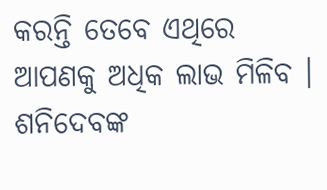କରନ୍ତି ତେବେ ଏଥିରେ ଆପଣକୁ ଅଧିକ ଲାଭ ମିଳିବ ।
ଶନିଦେବଙ୍କ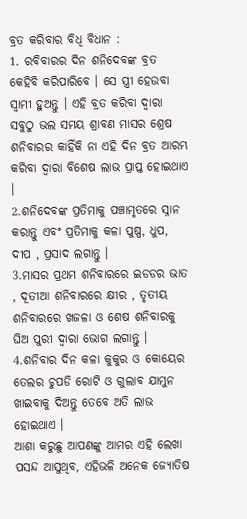ବ୍ରତ କରିବାର ବିଧି ବିଧାନ :
1. ରବିବାରର ଦିନ ଶନିଦେବଙ୍କ ବ୍ରତ କେହିବି କରିପାରିବେ । ସେ ସ୍ତ୍ରୀ ହେଉବା ସ୍ବାମୀ ହୁଅନ୍ତୁ । ଏହି ବ୍ରତ କରିବା ଦ୍ୱାରା ସବୁଠୁ ଭଲ ସମୟ ଶ୍ରାବଣ ମାସର ଶ୍ରେଷ ଶନିବାରର କାହିଁକି ନା ଏହି ଦିନ ବ୍ରତ ଆରମ୍ଭ କରିବା ଦ୍ୱାରା ବିଶେଷ ଲାଭ ପ୍ରାପ୍ତ ହୋଇଥାଏ ।
2.ଶନିଦେବଙ୍କ ପ୍ରତିମାକୁ ପଞ୍ଚାମୃତରେ ସ୍ନାନ କରାନ୍ତୁ ଏବଂ ପ୍ରତିମାକୁ କଳା ପୁଷ୍ପ, ଧୁପ, ଦୀପ , ପ୍ରସାଦ ଲଗାନ୍ତୁ ।
3.ମାସର ପ୍ରଥମ ଶନିବାରରେ ଇଡଡର ଭାତ , ଦୂତୀଆ ଶନିବାରରେ କ୍ଷୀର , ତୃତୀୟ ଶନିବାରରେ ଖଜଳା ଓ ଶେଷ ଶନିବାରକୁ ଘିଅ ପୁରୀ ଦ୍ଵାରା ଭୋଗ ଲଗାନ୍ତୁ ।
4.ଶନିବାର ଦିନ କଳା କୁକୁର ଓ କୋୟେର ତେଲର ଚୁପଡି ରୋଟି ଓ ଗୁଲାବ ଯାମୁନ ଖାଇବାକୁ ଦିଅନ୍ତୁ ତେବେ ଅତି ଲାଭ ହୋଇଥାଏ ।
ଆଶା କରୁଛୁ ଆପଣଙ୍କୁ ଆମର ଏହି ଲେଖା ପସନ୍ଦ ଆସୁଥିବ, ଏହିଭଳି ଅନେକ ଜ୍ୟୋତିଷ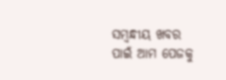ସମ୍ବନ୍ଧୀୟ ଖବର ପାଇଁ ଆମ ପେଜକୁ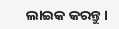ଲାଇକ କରନ୍ତୁ ।